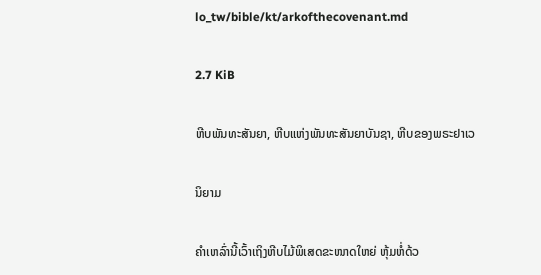lo_tw/bible/kt/arkofthecovenant.md

2.7 KiB

ຫີບພັນທະສັນຍາ, ຫີບແຫ່ງພັນທະສັນຍາບັນຊາ, ຫີບຂອງພຣະຢາເວ

ນິຍາມ

ຄຳເຫລົ່ານີ້ເວົ້າເຖິງຫີບໄມ້ພິເສດຂະໜາດໃຫຍ່ ຫຸ້ມຫໍ່ດ້ວ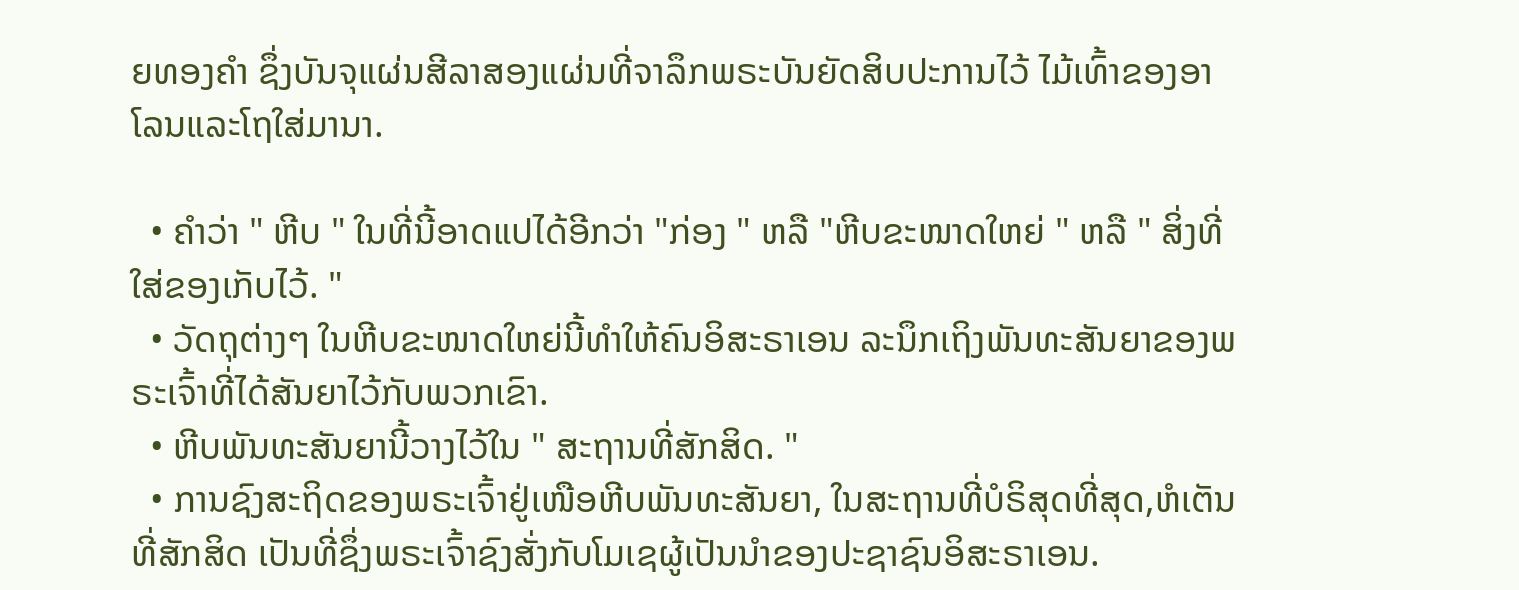ຍທອງຄຳ ຊຶ່ງບັນຈຸແຜ່ນສີລາສອງແຜ່ນທີ່ຈາລຶກພຣະບັນຍັດສິບປະການໄວ້ ໄມ້ເທົ້າຂອງອາໂລນແລະໂຖໃສ່ມານາ.

  • ຄຳວ່າ " ຫີບ " ໃນທີ່ນີ້ອາດແປໄດ້ອີກວ່າ "ກ່ອງ " ຫລື "ຫີບຂະໜາດໃຫຍ່ " ຫລື " ສິ່ງທີ່ໃສ່ຂອງເກັບໄວ້. "
  • ວັດຖຸຕ່າງໆ ໃນຫີບຂະໜາດໃຫຍ່ນີ້ທຳໃຫ້ຄົນອິສະຣາເອນ ລະນຶກເຖິງພັນທະສັນຍາຂອງພຣະເຈົ້າທີ່ໄດ້ສັນຍາໄວ້ກັບພວກເຂົາ.
  • ຫີບພັນທະສັນຍານີ້ວາງໄວ້ໃນ " ສະຖານທີ່ສັກສິດ. "
  • ການຊົງສະຖິດຂອງພຣະເຈົ້າຢູ່ເໜືອຫີບພັນທະສັນຍາ, ໃນສະຖານທີ່ບໍຣິສຸດທີ່ສຸດ,ຫໍເຕັນທີ່ສັກສິດ ເປັນທີ່ຊຶ່ງພຣະເຈົ້າຊົງສັ່ງກັບໂມເຊຜູ້ເປັນນຳຂອງປະຊາຊົນອິສະຣາເອນ.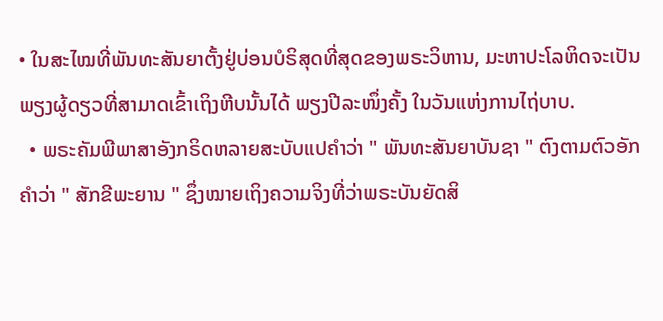• ໃນສະໄໝທີ່ພັນທະສັນຍາຕັ້ງຢູ່ບ່ອນບໍຣິສຸດທີ່ສຸດຂອງພຣະວິຫານ, ມະຫາປະໂລຫິດຈະເປັນພຽງຜູ້ດຽວທີ່ສາມາດເຂົ້າເຖິງຫີບນັ້ນໄດ້ ພຽງປີລະໜຶ່ງຄັ້ງ ໃນວັນແຫ່ງການໄຖ່ບາບ.
  • ພຣະຄັມພີພາສາອັງກຣິດຫລາຍສະບັບແປຄຳວ່າ " ພັນທະສັນຍາບັນຊາ " ຕົງຕາມຕົວອັກຄຳວ່າ " ສັກຂີພະຍານ " ຊຶ່ງໝາຍເຖິງຄວາມຈິງທີ່ວ່າພຣະບັນຍັດສິ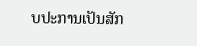ບປະການເປັນສັກ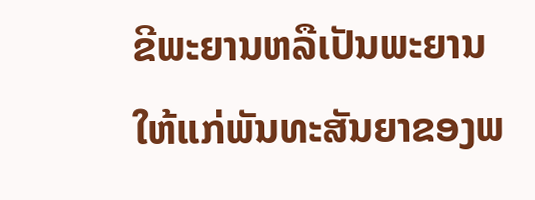ຂີພະຍານຫລືເປັນພະຍານໃຫ້ແກ່ພັນທະສັນຍາຂອງພ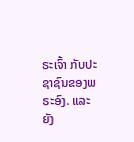ຣະເຈົ້າ ກັບປະຊາຊົນຂອງພຣະອົງ. ແລະຍັງ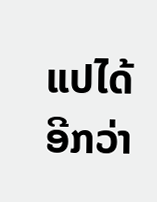ແປໄດ້ອີກວ່າ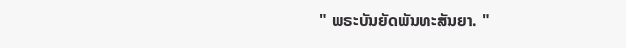" ພຣະບັນຍັດພັນທະສັນຍາ. "